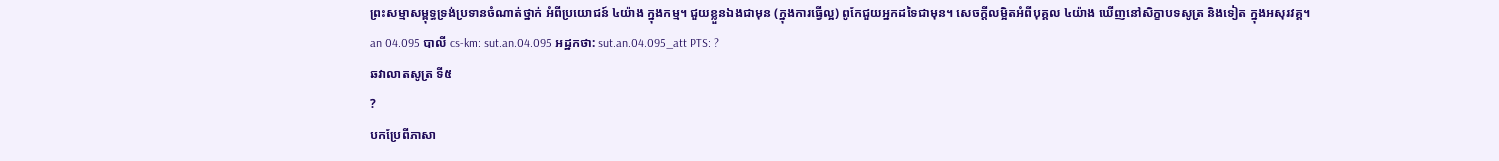ព្រះសម្មាសម្ពុទ្ធទ្រង់ប្រទានចំណាត់ថ្នាក់ អំពីប្រយោជន៍ ៤យ៉ាង ក្នុងកម្ម។ ជួយខ្លួនឯងជាមុន (ក្នុងការធ្វើល្អ) ពូកែជួយអ្នកដទៃជាមុន។ សេចក្តីលម្អិតអំពីបុគ្គល ៤យ៉ាង ឃើញនៅសិក្ខាបទសូត្រ និងទៀត ក្នុងអសុរវគ្គ។
an 04.095 បាលី cs-km: sut.an.04.095 អដ្ឋកថា: sut.an.04.095_att PTS: ?
ឆវាលាតសូត្រ ទី៥
?
បកប្រែពីភាសា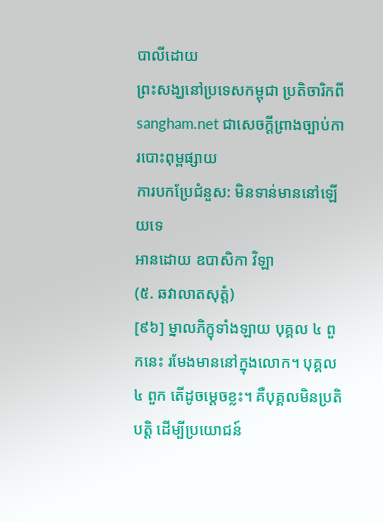បាលីដោយ
ព្រះសង្ឃនៅប្រទេសកម្ពុជា ប្រតិចារិកពី sangham.net ជាសេចក្តីព្រាងច្បាប់ការបោះពុម្ពផ្សាយ
ការបកប្រែជំនួស: មិនទាន់មាននៅឡើយទេ
អានដោយ ឧបាសិកា វិឡា
(៥. ឆវាលាតសុត្តំ)
[៩៦] ម្នាលភិក្ខុទាំងឡាយ បុគ្គល ៤ ពួកនេះ រមែងមាននៅក្នុងលោក។ បុគ្គល ៤ ពួក តើដូចម្តេចខ្លះ។ គឺបុគ្គលមិនប្រតិបត្តិ ដើម្បីប្រយោជន៍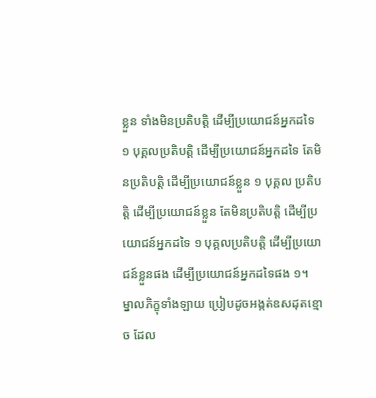ខ្លួន ទាំងមិនប្រតិបត្តិ ដើម្បីប្រយោជន៍អ្នកដទៃ ១ បុគ្គលប្រតិបត្តិ ដើម្បីប្រយោជន៍អ្នកដទៃ តែមិនប្រតិបត្តិ ដើម្បីប្រយោជន៍ខ្លួន ១ បុគ្គល ប្រតិបត្តិ ដើម្បីប្រយោជន៍ខ្លួន តែមិនប្រតិបត្តិ ដើម្បីប្រយោជន៍អ្នកដទៃ ១ បុគ្គលប្រតិបត្តិ ដើម្បីប្រយោជន៍ខ្លួនផង ដើម្បីប្រយោជន៍អ្នកដទៃផង ១។ ម្នាលភិក្ខុទាំងឡាយ ប្រៀបដូចអង្កត់ឧសដុតខ្មោច ដែល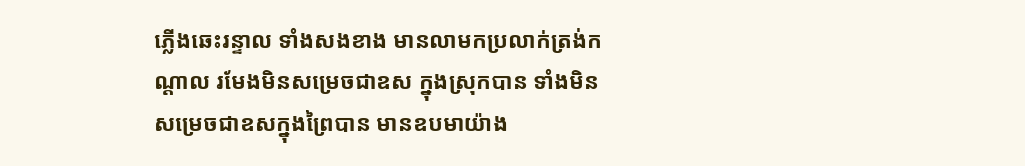ភ្លើងឆេះរន្ទាល ទាំងសងខាង មានលាមកប្រលាក់ត្រង់កណ្តាល រមែងមិនសម្រេចជាឧស ក្នុងស្រុកបាន ទាំងមិនសម្រេចជាឧសក្នុងព្រៃបាន មានឧបមាយ៉ាង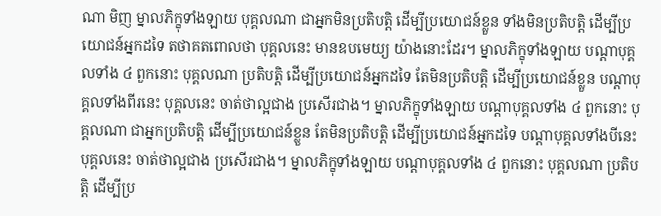ណា មិញ ម្នាលភិក្ខុទាំងឡាយ បុគ្គលណា ជាអ្នកមិនប្រតិបត្តិ ដើម្បីប្រយោជន៍ខ្លួន ទាំងមិនប្រតិបត្តិ ដើម្បីប្រយោជន៍អ្នកដទៃ តថាគតពោលថា បុគ្គលនេះ មានឧបមេយ្យ យ៉ាងនោះដែរ។ ម្នាលភិក្ខុទាំងឡាយ បណ្តាបុគ្គលទាំង ៤ ពួកនោះ បុគ្គលណា ប្រតិបត្តិ ដើម្បីប្រយោជន៍អ្នកដទៃ តែមិនប្រតិបត្តិ ដើម្បីប្រយោជន៍ខ្លួន បណ្តាបុគ្គលទាំងពីរនេះ បុគ្គលនេះ ចាត់ថាល្អជាង ប្រសើរជាង។ ម្នាលភិក្ខុទាំងឡាយ បណ្តាបុគ្គលទាំង ៤ ពួកនោះ បុគ្គលណា ជាអ្នកប្រតិបត្តិ ដើម្បីប្រយោជន៍ខ្លួន តែមិនប្រតិបត្តិ ដើម្បីប្រយោជន៍អ្នកដទៃ បណ្តាបុគ្គលទាំងបីនេះ បុគ្គលនេះ ចាត់ថាល្អជាង ប្រសើរជាង។ ម្នាលភិក្ខុទាំងឡាយ បណ្តាបុគ្គលទាំង ៤ ពួកនោះ បុគ្គលណា ប្រតិបត្តិ ដើម្បីប្រ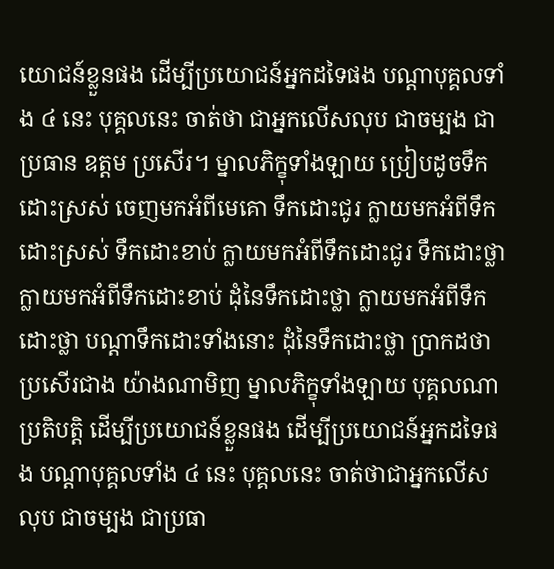យោជន៍ខ្លួនផង ដើម្បីប្រយោជន៍អ្នកដទៃផង បណ្តាបុគ្គលទាំង ៤ នេះ បុគ្គលនេះ ចាត់ថា ជាអ្នកលើសលុប ជាចម្បង ជាប្រធាន ឧត្តម ប្រសើរ។ ម្នាលភិក្ខុទាំងឡាយ ប្រៀបដូចទឹកដោះស្រស់ ចេញមកអំពីមេគោ ទឹកដោះជូរ ក្លាយមកអំពីទឹកដោះស្រស់ ទឹកដោះខាប់ ក្លាយមកអំពីទឹកដោះជូរ ទឹកដោះថ្លា ក្លាយមកអំពីទឹកដោះខាប់ ដុំនៃទឹកដោះថ្លា ក្លាយមកអំពីទឹកដោះថ្លា បណ្តាទឹកដោះទាំងនោះ ដុំនៃទឹកដោះថ្លា ប្រាកដថាប្រសើរជាង យ៉ាងណាមិញ ម្នាលភិក្ខុទាំងឡាយ បុគ្គលណា ប្រតិបត្តិ ដើម្បីប្រយោជន៍ខ្លួនផង ដើម្បីប្រយោជន៍អ្នកដទៃផង បណ្តាបុគ្គលទាំង ៤ នេះ បុគ្គលនេះ ចាត់ថាជាអ្នកលើសលុប ជាចម្បង ជាប្រធា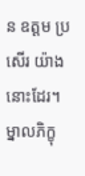ន ឧត្តម ប្រសើរ យ៉ាងនោះដែរ។ ម្នាលភិក្ខុ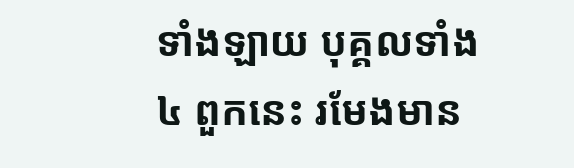ទាំងឡាយ បុគ្គលទាំង ៤ ពួកនេះ រមែងមាន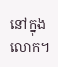នៅក្នុងលោក។